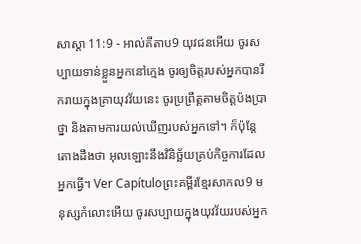សាស្តា 11:9 - អាល់គីតាប9 យុវជនអើយ ចូរសប្បាយទាន់ខ្លួនអ្នកនៅក្មេង ចូរឲ្យចិត្តរបស់អ្នកបានរីករាយក្នុងគ្រាយុវវ័យនេះ ចូរប្រព្រឹត្តតាមចិត្តប៉ងប្រាថ្នា និងតាមការយល់ឃើញរបស់អ្នកទៅ។ ក៏ប៉ុន្តែ តោងដឹងថា អុលឡោះនឹងវិនិច្ឆ័យគ្រប់កិច្ចការដែលអ្នកធ្វើ។ Ver Capítuloព្រះគម្ពីរខ្មែរសាកល9 មនុស្សកំលោះអើយ ចូរសប្បាយក្នុងយុវវ័យរបស់អ្នក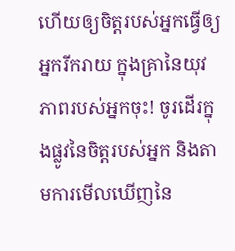ហើយឲ្យចិត្តរបស់អ្នកធ្វើឲ្យអ្នករីករាយ ក្នុងគ្រានៃយុវភាពរបស់អ្នកចុះ! ចូរដើរក្នុងផ្លូវនៃចិត្តរបស់អ្នក និងតាមការមើលឃើញនៃ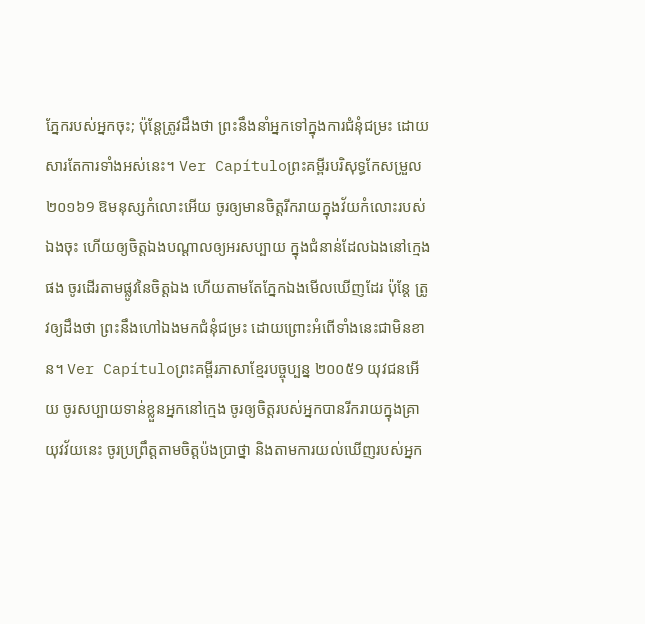ភ្នែករបស់អ្នកចុះ; ប៉ុន្តែត្រូវដឹងថា ព្រះនឹងនាំអ្នកទៅក្នុងការជំនុំជម្រះ ដោយសារតែការទាំងអស់នេះ។ Ver Capítuloព្រះគម្ពីរបរិសុទ្ធកែសម្រួល ២០១៦9 ឱមនុស្សកំលោះអើយ ចូរឲ្យមានចិត្តរីករាយក្នុងវ័យកំលោះរបស់ឯងចុះ ហើយឲ្យចិត្តឯងបណ្ដាលឲ្យអរសប្បាយ ក្នុងជំនាន់ដែលឯងនៅក្មេងផង ចូរដើរតាមផ្លូវនៃចិត្តឯង ហើយតាមតែភ្នែកឯងមើលឃើញដែរ ប៉ុន្តែ ត្រូវឲ្យដឹងថា ព្រះនឹងហៅឯងមកជំនុំជម្រះ ដោយព្រោះអំពើទាំងនេះជាមិនខាន។ Ver Capítuloព្រះគម្ពីរភាសាខ្មែរបច្ចុប្បន្ន ២០០៥9 យុវជនអើយ ចូរសប្បាយទាន់ខ្លួនអ្នកនៅក្មេង ចូរឲ្យចិត្តរបស់អ្នកបានរីករាយក្នុងគ្រាយុវវ័យនេះ ចូរប្រព្រឹត្តតាមចិត្តប៉ងប្រាថ្នា និងតាមការយល់ឃើញរបស់អ្នក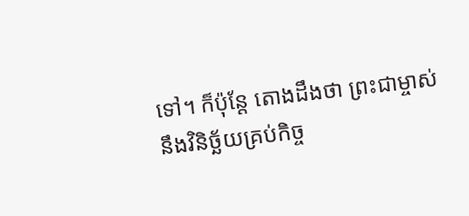ទៅ។ ក៏ប៉ុន្តែ តោងដឹងថា ព្រះជាម្ចាស់នឹងវិនិច្ឆ័យគ្រប់កិច្ច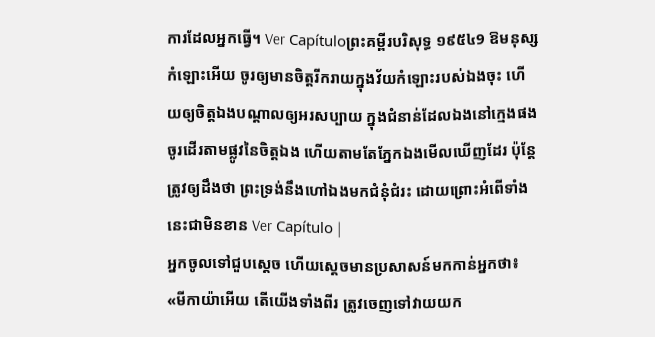ការដែលអ្នកធ្វើ។ Ver Capítuloព្រះគម្ពីរបរិសុទ្ធ ១៩៥៤9 ឱមនុស្សកំឡោះអើយ ចូរឲ្យមានចិត្តរីករាយក្នុងវ័យកំឡោះរបស់ឯងចុះ ហើយឲ្យចិត្តឯងបណ្តាលឲ្យអរសប្បាយ ក្នុងជំនាន់ដែលឯងនៅក្មេងផង ចូរដើរតាមផ្លូវនៃចិត្តឯង ហើយតាមតែភ្នែកឯងមើលឃើញដែរ ប៉ុន្តែត្រូវឲ្យដឹងថា ព្រះទ្រង់នឹងហៅឯងមកជំនុំជំរះ ដោយព្រោះអំពើទាំងនេះជាមិនខាន Ver Capítulo |
អ្នកចូលទៅជួបស្តេច ហើយស្តេចមានប្រសាសន៍មកកាន់អ្នកថា៖ «មីកាយ៉ាអើយ តើយើងទាំងពីរ ត្រូវចេញទៅវាយយក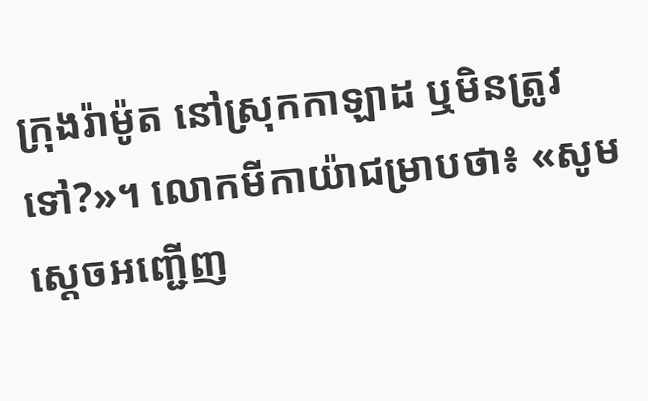ក្រុងរ៉ាម៉ូត នៅស្រុកកាឡាដ ឬមិនត្រូវទៅ?»។ លោកមីកាយ៉ាជម្រាបថា៖ «សូមស្តេចអញ្ជើញ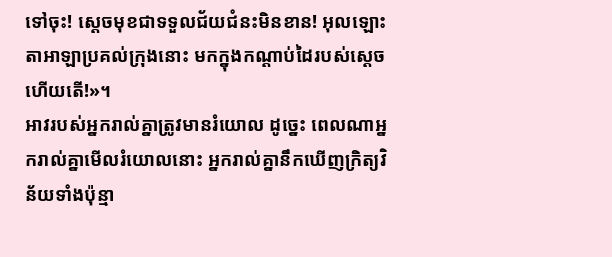ទៅចុះ! ស្តេចមុខជាទទួលជ័យជំនះមិនខាន! អុលឡោះតាអាឡាប្រគល់ក្រុងនោះ មកក្នុងកណ្តាប់ដៃរបស់ស្តេចហើយតើ!»។
អាវរបស់អ្នករាល់គ្នាត្រូវមានរំយោល ដូច្នេះ ពេលណាអ្នករាល់គ្នាមើលរំយោលនោះ អ្នករាល់គ្នានឹកឃើញក្រិត្យវិន័យទាំងប៉ុន្មា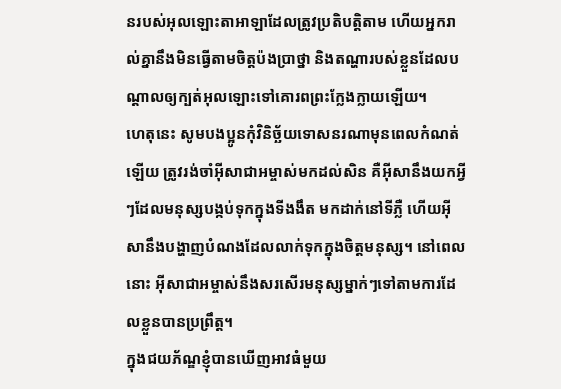នរបស់អុលឡោះតាអាឡាដែលត្រូវប្រតិបត្តិតាម ហើយអ្នករាល់គ្នានឹងមិនធ្វើតាមចិត្តប៉ងប្រាថ្នា និងតណ្ហារបស់ខ្លួនដែលបណ្តាលឲ្យក្បត់អុលឡោះទៅគោរពព្រះក្លែងក្លាយឡើយ។
ហេតុនេះ សូមបងប្អូនកុំវិនិច្ឆ័យទោសនរណាមុនពេលកំណត់ឡើយ ត្រូវរង់ចាំអ៊ីសាជាអម្ចាស់មកដល់សិន គឺអ៊ីសានឹងយកអ្វីៗដែលមនុស្សបង្កប់ទុកក្នុងទីងងឹត មកដាក់នៅទីភ្លឺ ហើយអ៊ីសានឹងបង្ហាញបំណងដែលលាក់ទុកក្នុងចិត្ដមនុស្ស។ នៅពេលនោះ អ៊ីសាជាអម្ចាស់នឹងសរសើរមនុស្សម្នាក់ៗទៅតាមការដែលខ្លួនបានប្រព្រឹត្ដ។
ក្នុងជយភ័ណ្ឌខ្ញុំបានឃើញអាវធំមួយ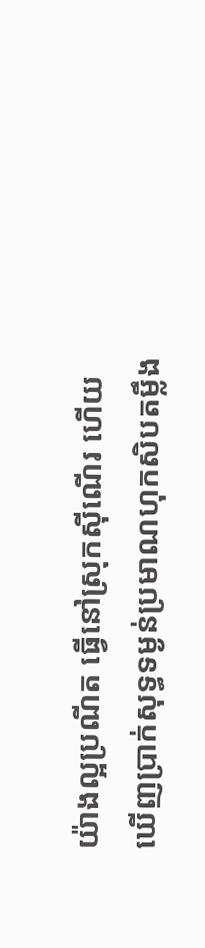យ៉ាងល្អប្រណីត ធ្វើនៅស្រុកស៊ីណើរ ហើយឃើញប្រាក់សុទ្ធទម្ងន់ប្រមាណហុកសិបតម្លឹង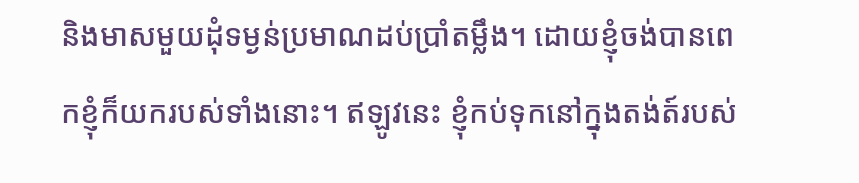និងមាសមួយដុំទម្ងន់ប្រមាណដប់ប្រាំតម្លឹង។ ដោយខ្ញុំចង់បានពេកខ្ញុំក៏យករបស់ទាំងនោះ។ ឥឡូវនេះ ខ្ញុំកប់ទុកនៅក្នុងតង់ត៍របស់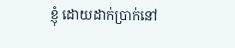ខ្ញុំ ដោយដាក់ប្រាក់នៅ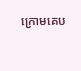ក្រោមគេប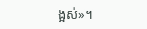ង្អស់»។